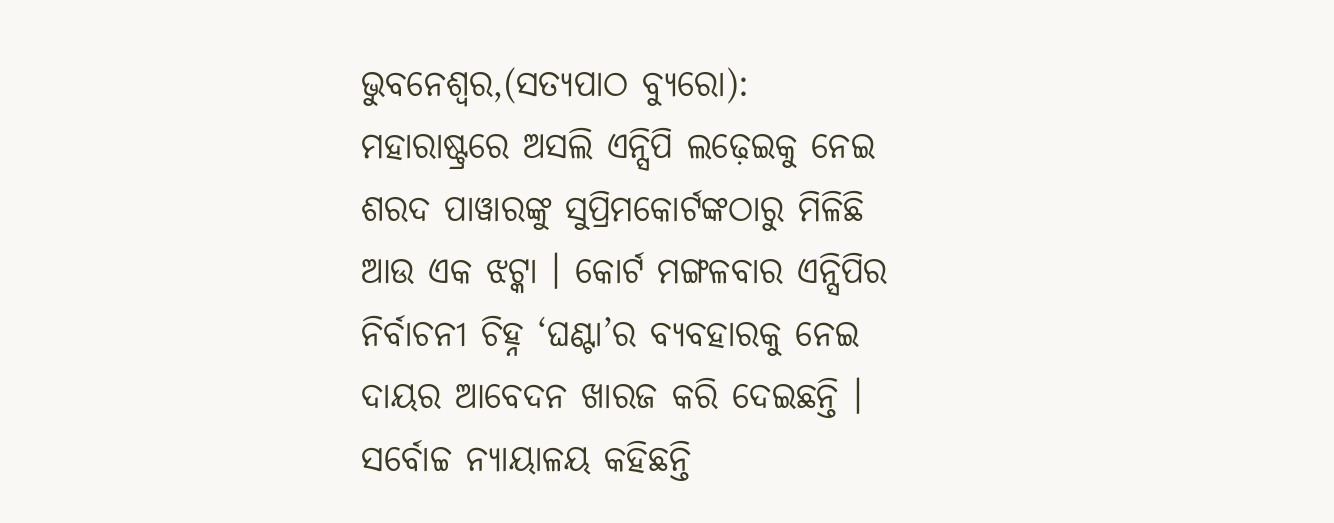ଭୁବନେଶ୍ୱର,(ସତ୍ୟପାଠ ବ୍ୟୁରୋ): ମହାରାଷ୍ଟ୍ରରେ ଅସଲି ଏନ୍ସିପି ଲଢ଼େଇକୁ ନେଇ ଶରଦ ପାୱାରଙ୍କୁ ସୁପ୍ରିମକୋର୍ଟଙ୍କଠାରୁ ମିଳିଛି ଆଉ ଏକ ଝଟ୍କା । କୋର୍ଟ ମଙ୍ଗଳବାର ଏନ୍ସିପିର ନିର୍ବାଚନୀ ଚିହ୍ନ ‘ଘଣ୍ଟା’ର ବ୍ୟବହାରକୁ ନେଇ ଦାୟର ଆବେଦନ ଖାରଜ କରି ଦେଇଛନ୍ତି ।
ସର୍ବୋଚ୍ଚ ନ୍ୟାୟାଳୟ କହିଛନ୍ତି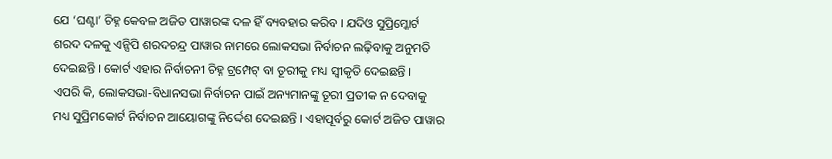ଯେ ‘ଘଣ୍ଟା’ ଚିହ୍ନ କେବଳ ଅଜିତ ପାୱାରଙ୍କ ଦଳ ହିଁ ବ୍ୟବହାର କରିବ । ଯଦିଓ ସୁପ୍ରିମ୍କୋର୍ଟ ଶରଦ ଦଳକୁ ଏନ୍ସିପି ଶରଦଚନ୍ଦ୍ର ପାୱାର ନାମରେ ଲୋକସଭା ନିର୍ବାଚନ ଲଢ଼ିବାକୁ ଅନୁମତି ଦେଇଛନ୍ତି । କୋର୍ଟ ଏହାର ନିର୍ବାଚନୀ ଚିହ୍ନ ଟ୍ରମ୍ପେଟ୍ ବା ତୂରୀକୁ ମଧ୍ୟ ସ୍ୱୀକୃତି ଦେଇଛନ୍ତି ।
ଏପରି କି, ଲୋକସଭା-ବିଧାନସଭା ନିର୍ବାଚନ ପାଇଁ ଅନ୍ୟମାନଙ୍କୁ ତୂରୀ ପ୍ରତୀକ ନ ଦେବାକୁ ମଧ୍ୟ ସୁପ୍ରିମକୋର୍ଟ ନିର୍ବାଚନ ଆୟୋଗଙ୍କୁ ନିର୍ଦ୍ଦେଶ ଦେଇଛନ୍ତି । ଏହାପୂର୍ବରୁ କୋର୍ଟ ଅଜିତ ପାୱାର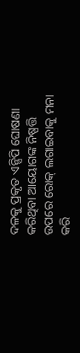ଦଳକୁ ପ୍ରକୃତ ଏନ୍ସିପି ଘୋଷଣା କରିଥିବା ଆୟୋଗଙ୍କ ନିଷ୍ପତ୍ତି ଉପରେ ରୋକ୍ ଲଗାଇବାକୁ ମନା କରି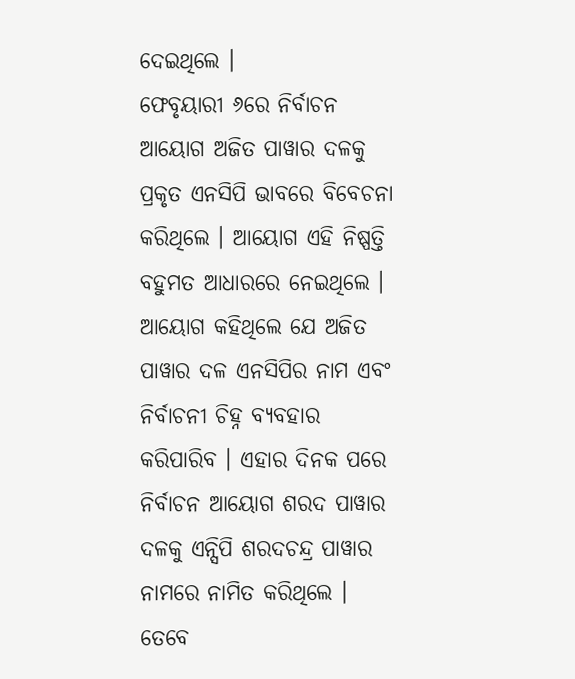ଦେଇଥିଲେ ।
ଫେବୃୟାରୀ ୬ରେ ନିର୍ବାଚନ ଆୟୋଗ ଅଜିତ ପାୱାର ଦଳକୁ ପ୍ରକୃତ ଏନସିପି ଭାବରେ ବିବେଚନା କରିଥିଲେ । ଆୟୋଗ ଏହି ନିଷ୍ପତ୍ତି ବହୁମତ ଆଧାରରେ ନେଇଥିଲେ । ଆୟୋଗ କହିଥିଲେ ଯେ ଅଜିତ ପାୱାର ଦଳ ଏନସିପିର ନାମ ଏବଂ ନିର୍ବାଚନୀ ଚିହ୍ନ ବ୍ୟବହାର କରିପାରିବ । ଏହାର ଦିନକ ପରେ ନିର୍ବାଚନ ଆୟୋଗ ଶରଦ ପାୱାର ଦଳକୁ ଏନ୍ସିପି ଶରଦଚନ୍ଦ୍ର ପାୱାର ନାମରେ ନାମିତ କରିଥିଲେ । ତେବେ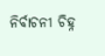ନିର୍ବାଚନୀ ଚିହ୍ନ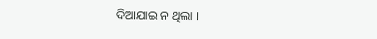ଦିଆଯାଇ ନ ଥିଲା ।